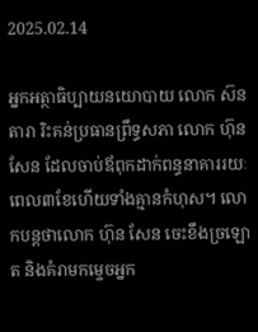2025.02.14

អ្នកអត្ថាធិប្បាយនយោបាយ លោក ស៊ន តារា រិះគន់ប្រធានព្រឹទ្ធសភា លោក ហ៊ុន សែន ដែលចាប់ឪពុកដាក់ពន្ធនាគាររយៈពេល៣ខែហើយទាំងគ្មានកំហុស។ លោកបន្តថាលោក ហ៊ុន សែន ចេះខឹងច្រឡោត និងគំរាមកម្ទេចអ្នក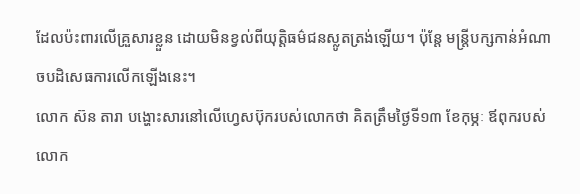ដែលប៉ះពារលើគ្រួសារខ្លួន ដោយមិនខ្វល់ពីយុត្តិធម៌ជនស្លូតត្រង់ឡើយ។ ប៉ុន្តែ មន្រ្តីបក្សកាន់អំណាចបដិសេធការលើកឡើងនេះ។
លោក ស៊ន តារា បង្ហោះសារនៅលើហ្វេសប៊ុករបស់លោកថា គិតត្រឹមថ្ងៃទី១៣ ខែកុម្ភៈ ឪពុករបស់លោក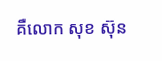គឺលោក សុខ ស៊ុន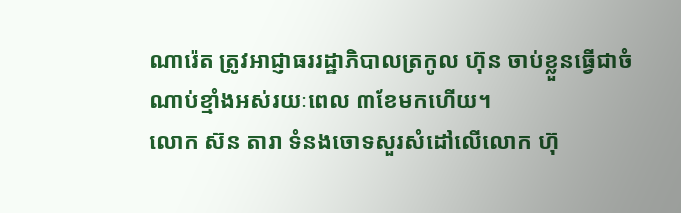ណារ៉េត ត្រូវអាជ្ញាធររដ្ឋាភិបាលត្រកូល ហ៊ុន ចាប់ខ្លួនធ្វើជាចំណាប់ខ្មាំងអស់រយៈពេល ៣ខែមកហើយ។
លោក ស៊ន តារា ទំនងចោទសួរសំដៅលើលោក ហ៊ុ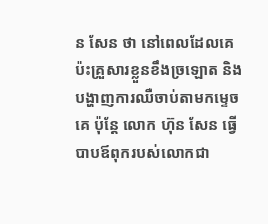ន សែន ថា នៅពេលដែលគេប៉ះគ្រួសារខ្លួនខឹងច្រឡោត និងបង្ហាញការឈឺចាប់តាមកម្ទេចគេ ប៉ុន្តែ លោក ហ៊ុន សែន ធ្វើបាបឪពុករបស់លោកជា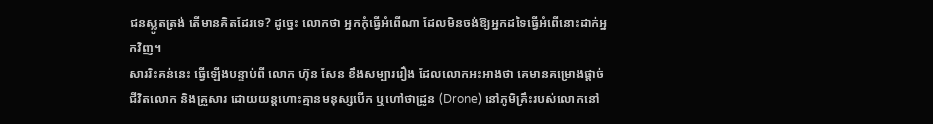ជនស្លូតត្រង់ តើមានគិតដែរទេ? ដូច្នេះ លោកថា អ្នកកុំធ្វើអំពើណា ដែលមិនចង់ឱ្យអ្នកដទៃធ្វើអំពើនោះដាក់អ្នកវិញ។
សាររិះគន់នេះ ធ្វើឡើងបន្ទាប់ពី លោក ហ៊ុន សែន ខឹងសម្បាររឿង ដែលលោកអះអាងថា គេមានគម្រោងផ្ដាច់ជីវិតលោក និងគ្រួសារ ដោយយន្តហោះគ្មានមនុស្សបើក ឬហៅថាដ្រូន (Drone) នៅភូមិគ្រឹះរបស់លោកនៅ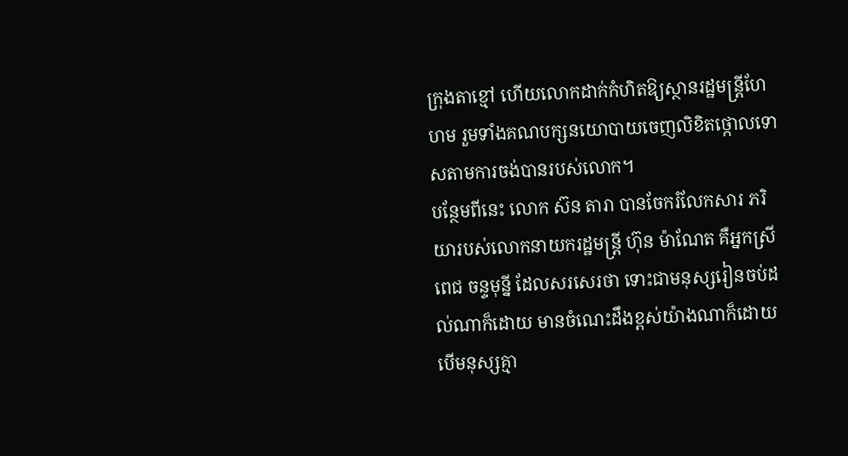ក្រុងតាខ្មៅ ហើយលោកដាក់កំហិតឱ្យស្ថានរដ្ឋមន្ត្រីហែហម រួមទាំងគណបក្សនយោបាយចេញលិខិតថ្កោលទោសតាមការចង់បានរបស់លោក។
បន្ថែមពីនេះ លោក ស៊ន តារា បានចែករំលែកសារ ភរិយារបស់លោកនាយករដ្ឋមន្ត្រី ហ៊ុន ម៉ាណែត គឺអ្នកស្រី ពេជ ចន្ទមុន្នី ដែលសរសេរថា ទោះជាមនុស្សរៀនចប់ដល់ណាក៏ដោយ មានចំណេះដឹងខ្ពស់យ៉ាងណាក៏ដោយ បើមនុស្សគ្មា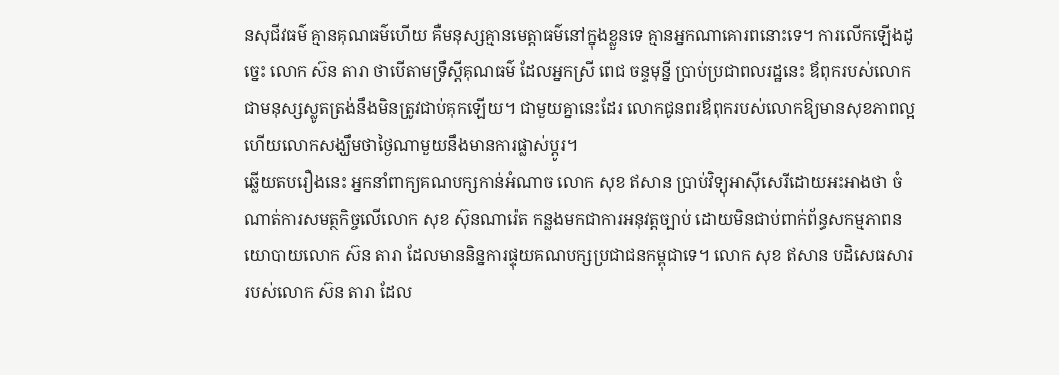នសុជីវធម៌ គ្មានគុណធម៌ហើយ គឺមនុស្សគ្មានមេត្តាធម៌នៅក្នុងខ្លួនទេ គ្មានអ្នកណាគោរពនោះទេ។ ការលើកឡើងដូច្នេះ លោក ស៊ន តារា ថាបើតាមទ្រឹស្ដីគុណធម៌ ដែលអ្នកស្រី ពេជ ចន្ទមុន្នី ប្រាប់ប្រជាពលរដ្ឋនេះ ឪពុករបស់លោកជាមនុស្សស្លូតត្រង់នឹងមិនត្រូវជាប់គុកឡើយ។ ជាមួយគ្នានេះដែរ លោកជូនពរឪពុករបស់លោកឱ្យមានសុខភាពល្អ ហើយលោកសង្ឃឹមថាថ្ងៃណាមួយនឹងមានការផ្លាស់ប្ដូរ។
ឆ្លើយតបរឿងនេះ អ្នកនាំពាក្យគណបក្សកាន់អំណាច លោក សុខ ឥសាន ប្រាប់វិទ្យុអាស៊ីសេរីដោយអះអាងថា ចំណាត់ការសមត្ថកិច្ចលើលោក សុខ ស៊ុនណារ៉េត កន្លងមកជាការអនុវត្តច្បាប់ ដោយមិនជាប់ពាក់ព័ន្ធសកម្មភាពនយោបាយលោក ស៊ន តារា ដែលមាននិន្នការផ្ទុយគណបក្សប្រជាជនកម្ពុជាទេ។ លោក សុខ ឥសាន បដិសេធសាររបស់លោក ស៊ន តារា ដែល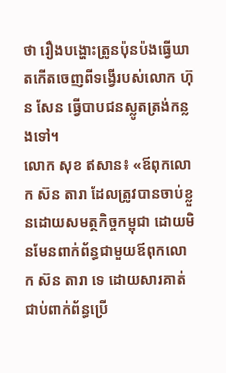ថា រឿងបង្ហោះត្រូនប៉ុនប៉ងធ្វើឃាតកើតចេញពីទង្វើរបស់លោក ហ៊ុន សែន ធ្វើបាបជនស្លូតត្រង់កន្លងទៅ។
លោក សុខ ឥសាន៖ «ឪពុកលោក ស៊ន តារា ដែលត្រូវបានចាប់ខ្លួនដោយសមត្ថកិច្ចកម្ពុជា ដោយមិនមែនពាក់ព័ន្ធជាមួយឪពុកលោក ស៊ន តារា ទេ ដោយសារគាត់ជាប់ពាក់ព័ន្ធប្រើ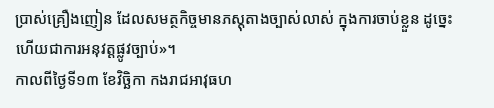ប្រាស់គ្រឿងញៀន ដែលសមត្ថកិច្ចមានភស្តុតាងច្បាស់លាស់ ក្នុងការចាប់ខ្លួន ដូច្នេះហើយជាការអនុវត្តផ្លូវច្បាប់»។
កាលពីថ្ងៃទី១៣ ខែវិច្ឆិកា កងរាជអាវុធហ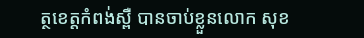ត្ថខេត្តកំពង់ស្ពឺ បានចាប់ខ្លួនលោក សុខ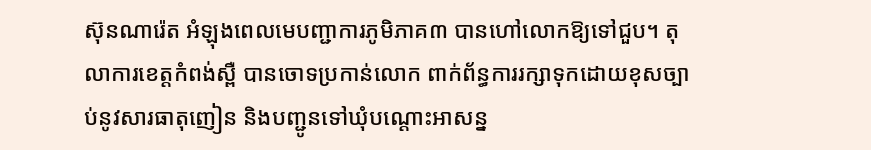ស៊ុនណារ៉េត អំឡុងពេលមេបញ្ជាការភូមិភាគ៣ បានហៅលោកឱ្យទៅជួប។ តុលាការខេត្តកំពង់ស្ពឺ បានចោទប្រកាន់លោក ពាក់ព័ន្ធការរក្សាទុកដោយខុសច្បាប់នូវសារធាតុញៀន និងបញ្ជូនទៅឃុំបណ្ដោះអាសន្ន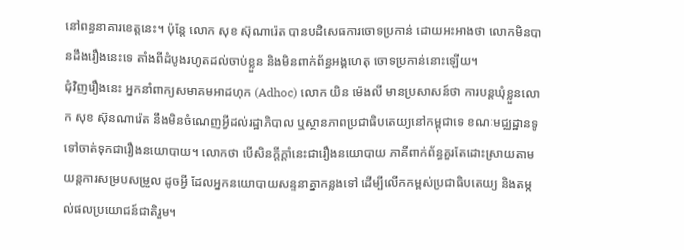នៅពន្ធនាគារខេត្តនេះ។ ប៉ុន្តែ លោក សុខ ស៊ុណារ៉េត បានបដិសេធការចោទប្រកាន់ ដោយអះអាងថា លោកមិនបានដឹងរឿងនេះទេ តាំងពីដំបូងរហូតដល់ចាប់ខ្លួន និងមិនពាក់ព័ន្ធអង្គហេតុ ចោទប្រកាន់នោះឡើយ។
ជុំវិញរឿងនេះ អ្នកនាំពាក្យសមាគមអាដហុក (Adhoc) លោក យិន ម៉េងលី មានប្រសាសន៍ថា ការបន្តឃុំខ្លួនលោក សុខ ស៊ុនណារ៉េត នឹងមិនចំណេញអ្វីដល់រដ្ឋាភិបាល ឬស្ថានភាពប្រជាធិបតេយ្យនៅកម្ពុជាទេ ខណៈមជ្ឈដ្ឋានទូទៅចាត់ទុកជារឿងនយោបាយ។ លោកថា បើសិនក្ដីក្ដាំនេះជារឿងនយោបាយ ភាគីពាក់ព័ន្ធគួរតែដោះស្រាយតាមយន្តការសម្របសម្រួល ដូចអ្វី ដែលអ្នកនយោបាយសន្ទនាគ្នាកន្លងទៅ ដើម្បីលើកកម្ពស់ប្រជាធិបតេយ្យ និងតម្កល់ផលប្រយោជន៍ជាតិរួម។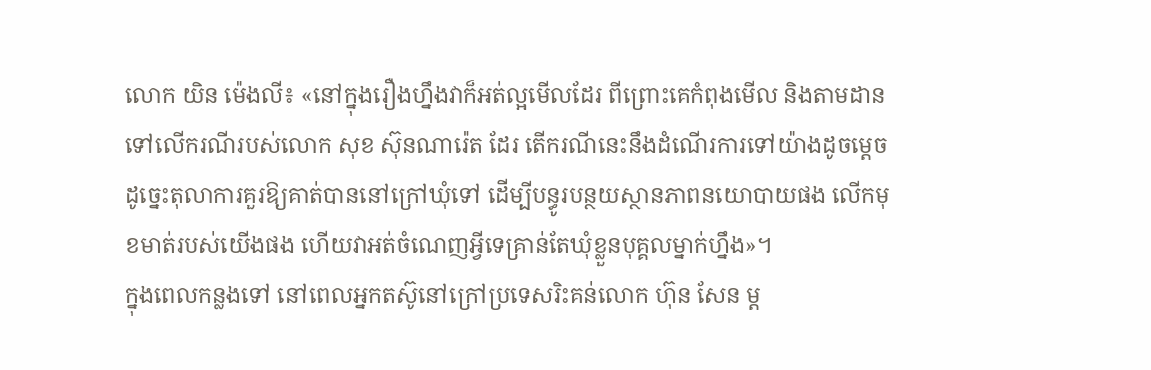លោក យិន ម៉េងលី៖ «នៅក្នុងរឿងហ្នឹងវាក៏អត់ល្អមើលដែរ ពីព្រោះគេកំពុងមើល និងតាមដានទៅលើករណីរបស់លោក សុខ ស៊ុនណារ៉េត ដែរ តើករណីនេះនឹងដំណើរការទៅយ៉ាងដូចម្តេច ដូច្នេះតុលាការគួរឱ្យគាត់បាននៅក្រៅឃុំទៅ ដើម្បីបន្ធូរបន្ថយស្ថានភាពនយោបាយផង លើកមុខមាត់របស់យើងផង ហើយវាអត់ចំណេញអ្វីទេគ្រាន់តែឃុំខ្លួនបុគ្គលម្នាក់ហ្នឹង»។
ក្នុងពេលកន្លងទៅ នៅពេលអ្នកតស៊ូនៅក្រៅប្រទេសរិះគន់លោក ហ៊ុន សែន ម្ដ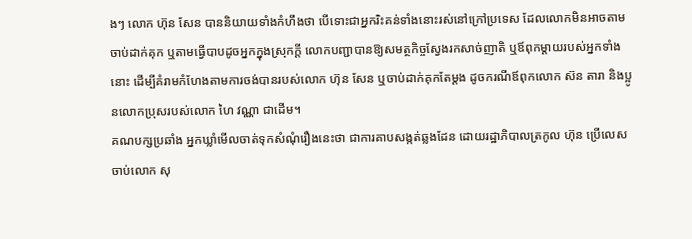ងៗ លោក ហ៊ុន សែន បាននិយាយទាំងកំហឹងថា បើទោះជាអ្នករិះគន់ទាំងនោះរស់នៅក្រៅប្រទេស ដែលលោកមិនអាចតាមចាប់ដាក់គុក ឬតាមធ្វើបាបដូចអ្នកក្នុងស្រុកក្ដី លោកបញ្ជាបានឱ្យសមត្ថកិច្ចស្វែងរកសាច់ញាតិ ឬឪពុកម្ដាយរបស់អ្នកទាំងនោះ ដើម្បីគំរាមកំហែងតាមការចង់បានរបស់លោក ហ៊ុន សែន ឬចាប់ដាក់គុកតែម្ដង ដូចករណីឪពុកលោក ស៊ន តារា និងប្អូនលោកប្រុសរបស់លោក ហៃ វណ្ណា ជាដើម។
គណបក្សប្រឆាំង អ្នកឃ្លាំមើលចាត់ទុកសំណុំរឿងនេះថា ជាការគាបសង្កត់ឆ្លងដែន ដោយរដ្ឋាភិបាលត្រកូល ហ៊ុន ប្រើលេសចាប់លោក សុ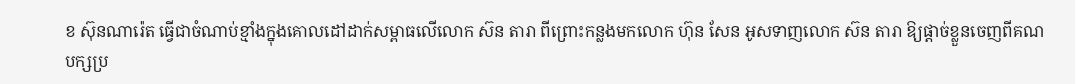ខ ស៊ុនណារ៉េត ធ្វើជាចំណាប់ខ្មាំងក្នុងគោលដៅដាក់សម្ពាធលើលោក ស៊ន តារា ពីព្រោះកន្លងមកលោក ហ៊ុន សែន អូសទាញលោក ស៊ន តារា ឱ្យផ្ដាច់ខ្លួនចេញពីគណបក្សប្រ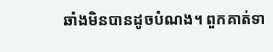ឆាំងមិនបានដូចបំណង។ ពួកគាត់ទា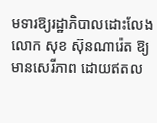មទារឱ្យរដ្ឋាភិបាលដោះលែងលោក សុខ ស៊ុនណារ៉េត ឱ្យមានសេរីភាព ដោយឥតល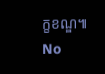ក្ខខណ្ឌ៕
No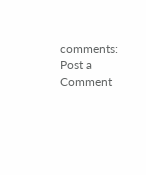comments:
Post a Comment